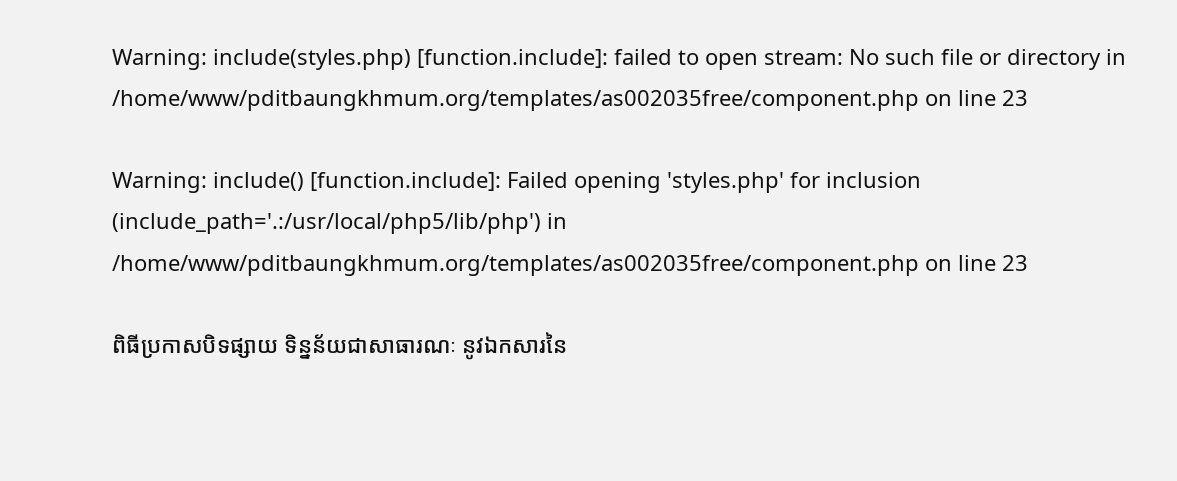Warning: include(styles.php) [function.include]: failed to open stream: No such file or directory in /home/www/pditbaungkhmum.org/templates/as002035free/component.php on line 23

Warning: include() [function.include]: Failed opening 'styles.php' for inclusion (include_path='.:/usr/local/php5/lib/php') in /home/www/pditbaungkhmum.org/templates/as002035free/component.php on line 23

ពិធីប្រកាសបិទផ្សាយ ទិន្នន័យជាសាធារណៈ នូវឯកសារនៃ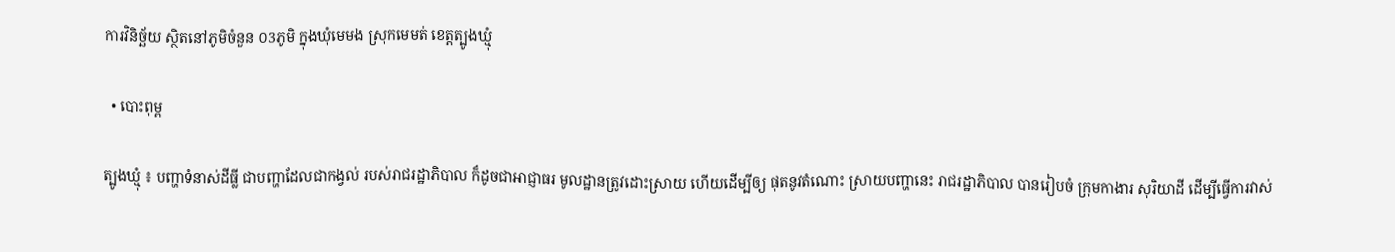ការវិនិច្ឆ័យ ស្ថិតនៅភូមិចំនួន ០3ភូមិ ក្នុងឃុំមេមង ស្រុកមេមត់ ខេត្តត្បូងឃ្មុំ

  • បោះពុម្ព

ត្បូងឃ្មុំ ៖ បញ្ហាទំនាស់ដីធ្លី ជាបញ្ហាដែលជាកង្វល់ របស់រាជរដ្ឋាភិបាល ក៏ដូចជាអាជ្ញាធរ មូលដ្ឋានត្រូវដោះស្រាយ ហើយដើម្បីឲ្យ ផុតនូវតំណោះ ស្រាយបញ្ហានេះ រាជរដ្ឋាភិបាល បានរៀបចំ ក្រុមកាងារ សុរិយាដី ដើម្បីធ្វើការវាស់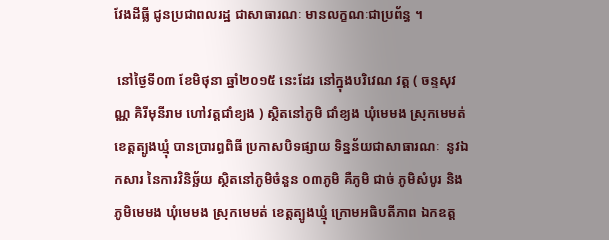វែងដីធ្លី ជូនប្រជាពលរដ្ឋ ជាសាធារណៈ មានលក្ខណៈជាប្រព័ន្ធ ។

 នៅថ្ងៃទី០៣ ខែមិថុនា ឆ្នាំ២០១៥ នេះដែរ នៅក្នុងបរិវេណ វត្ត ( ចន្ទសុវណ្ណ គិរីមុនីរាម ហៅវត្តជាំខ្យង ) ស្ថិតនៅភូមិ ជាំខ្យង ឃុំមេមង ស្រុកមេមត់ ខេត្តត្បូងឃ្មុំ បានប្រារព្ធពិធី ប្រកាសបិទផ្សាយ ទិន្នន័យជាសាធារណៈ  នូវឯកសារ នៃការវិនិច្ឆ័យ ស្ថិតនៅភូមិចំនួន ០៣ភូមិ គឺភូមិ ជាច់ ភូមិសំបូរ និងភូមិមេមង ឃុំមេមង ស្រុកមេមត់ ខេត្តត្បូងឃ្មុំ ក្រោមអធិបតីភាព ឯកឧត្ត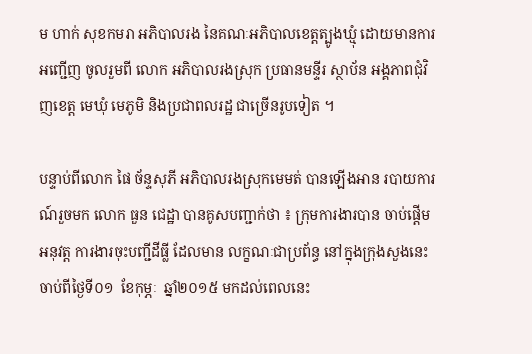ម ហាក់ សុខកមរា អភិបាលរង នៃគណៈអភិបាលខេត្តត្បូងឃ្មុំ ដោយមានការអញ្ជើញ ចូលរួមពី លោក អភិបាលរងស្រុក ប្រធានមន្ទីរ ស្ថាប័ន អង្គភាពជុំវិញខេត្ត មេឃុំ មេភូមិ និងប្រជាពលរដ្ឋ ជាច្រើនរូបទៀត ។

បន្ទាប់ពីលោក ផៃ ច័ន្ទសុភី អភិបាលរងស្រុកមេមត់ បានឡើងអាន របាយការណ៍រួចមក លោក ធួន ជេដ្ឋា បានគូសបញ្ជាក់ថា ៖ ក្រុមការងារបាន ចាប់ផ្ដើមអនុវត្ត ការងារចុះបញ្ជីដីធ្លី ដែលមាន លក្ខណៈជាប្រព័ន្ធ នៅក្នុងក្រុងសួងនេះ  ចាប់ពីថ្ងៃទី០១  ខែកុម្ភៈ  ឆ្នាំ២០១៥ មកដល់ពេលនេះ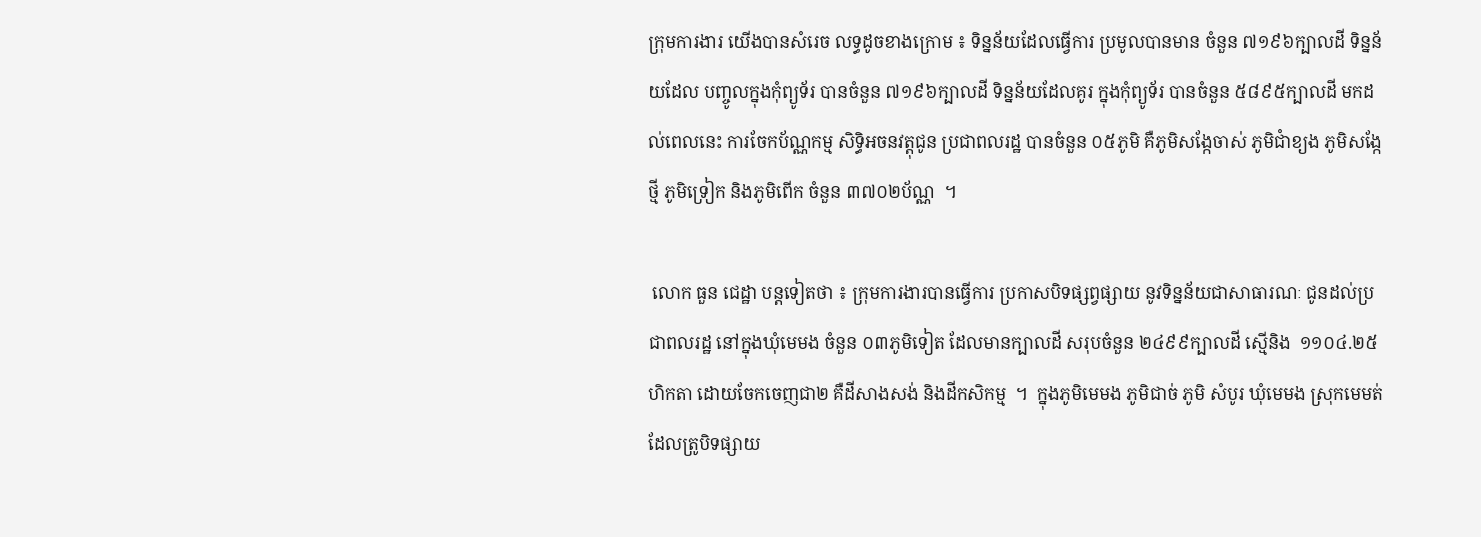ក្រុមការងារ យើងបានសំរេច លទ្ធដូចខាងក្រោម ៖ ទិន្នន័យដែលធ្វើការ ប្រមូលបានមាន ចំនួន ៧១៩៦ក្បាលដី ទិន្នន័យដែល បញ្ចូលក្នុងកុំព្យូទ័រ បានចំនួន ៧១៩៦ក្បាលដី ទិន្នន័យដែលគូរ ក្នុងកុំព្យូទ័រ បានចំនួន ៥៨៩៥ក្បាលដី មកដល់ពេលនេះ ការចែកប័ណ្ណកម្ម សិទ្ធិអចនវត្តុជូន ប្រជាពលរដ្ឋ បានចំនួន ០៥ភូមិ គឺភូមិសង្កែចាស់ ភូមិជាំខ្យង ភូមិសង្កែថ្មី ភូមិទ្រៀក និងភូមិពើក ចំនួន ៣៧០២ប័ណ្ណ  ។

 លោក ធួន ជេដ្ឋា បន្តទៀតថា ៖ ក្រុមការងារបានធ្វើការ ប្រកាសបិទផ្សព្វផ្សាយ នូវទិន្នន័យជាសាធារណៈ ជូនដល់ប្រជាពលរដ្ឋ នៅក្នុងឃុំមេមង ចំនួន ០៣ភូមិទៀត ដែលមានក្បាលដី សរុបចំនួន ២៤៩៩ក្បាលដី ស្មើនិង  ១១០៤.២៥ហិកតា ដោយចែកចេញជា២ គឺដីសាងសង់ និងដីកសិកម្ម  ។  ក្នុងភូមិមេមង ភូមិជាច់ ភូមិ សំបូរ ឃុំមេមង ស្រុកមេមត់ ដែលត្រូបិទផ្សាយ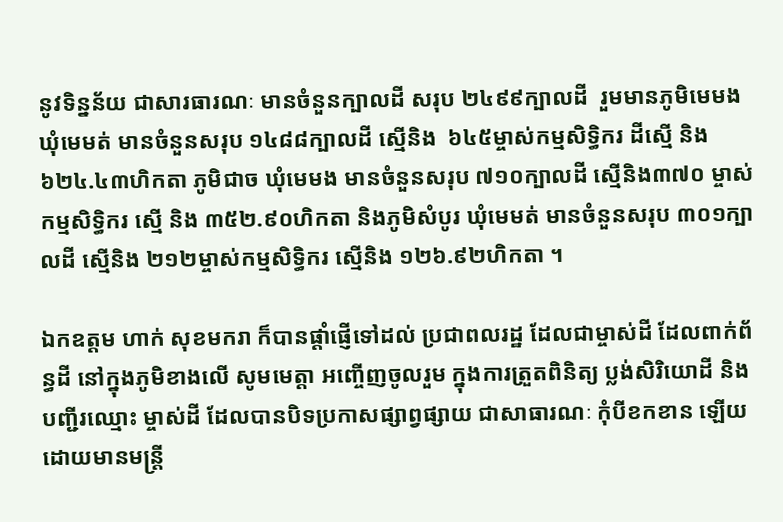នូវទិន្នន័យ ជាសារធារណៈ មានចំនួនក្បាលដី សរុប ២៤៩៩ក្បាលដី  រួមមានភូមិមេមង ឃុំមេមត់ មានចំនួនសរុប ១៤៨៨ក្បាលដី ស្មើនិង  ៦៤៥ម្ចាស់កម្មសិទ្ធិករ ដីស្មើ និង ៦២៤.៤៣ហិកតា ភូមិជាច ឃុំមេមង មានចំនួនសរុប ៧១០ក្បាលដី ស្មើនិង៣៧០ ម្ចាស់កម្មសិទ្ធិករ ស្មើ និង ៣៥២.៩០ហិកតា និងភូមិសំបូរ ឃុំមេមត់ មានចំនួនសរុប ៣០១ក្បាលដី ស្មើនិង ២១២ម្ចាស់កម្មសិទ្ធិករ ស្មើនិង ១២៦.៩២ហិកតា ។

ឯកឧត្តម ហាក់ សុខមករា ក៏បានផ្ដាំផ្ញើទៅដល់ ប្រជាពលរដ្ឋ ដែលជាម្ចាស់ដី ដែលពាក់ព័ន្ធដី នៅក្នុងភូមិខាងលើ សូមមេត្តា អញ្ចើញចូលរួម ក្នុងការត្រួតពិនិត្យ ប្លង់សិរិយោដី និងបញ្ជីរឈ្មោះ ម្ចាស់ដី ដែលបានបិទប្រកាសផ្សាព្វផ្សាយ ជាសាធារណៈ កុំបីខកខាន ឡើយដោយមានមន្ត្រី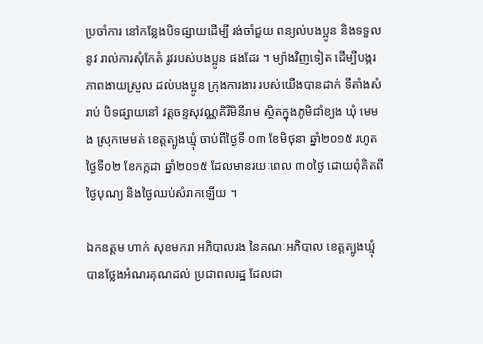ប្រចាំការ នៅកន្លែងបិទផ្សាយដើម្បី រង់ចាំជួយ ពន្យល់បងប្អូន និងទទួលនូវ រាល់ការសុំកែតំ រូវរបស់បងប្អូន ផងដែរ ។ ម្យ៉ាងវិញទៀត ដើម្បីបង្ករភាពងាយស្រួល ដល់បងប្អូន ក្រុងការងារ របស់យើងបានដាក់ ទីតាំងសំរាប់ បិទផ្សាយនៅ វត្តចន្ទសុវណ្ណគិរីមិនីរាម ស្ថិតក្នុងភូមិជាំខ្យង ឃុំ មេមង ស្រុកមេមត់ ខេត្តត្បូងឃ្មុំ ចាប់ពីថ្ងៃទី ០៣ ខែមិថុនា ឆ្នាំ២០១៥ រហូតថ្ងៃទី០២ ខែកក្កដា ឆ្នាំ២០១៥ ដែលមានរយៈពេល ៣០ថ្ងៃ ដោយពុំគិតពី ថ្ងៃបុណ្យ និងថ្ងៃឈប់សំរាកឡើយ ។

ឯកឧត្តម ហាក់ សុខមករា អភិបាលរង នៃគណៈអភិបាល ខេត្តត្បូងឃ្មុំ បានថ្លែងអំណរគុណដល់ ប្រជាពលរដ្ឋ ដែលជា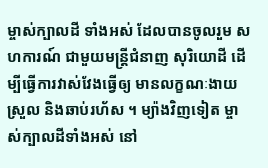ម្ចាស់ក្បាលដី ទាំងអស់ ដែលបានចូលរួម សហការណ៍ ជាមួយមន្ត្រីជំនាញ សុរិយោដី ដើម្បីធ្វើការវាស់វែងធ្វើឲ្យ មានលក្ខណៈងាយស្រួល និងឆាប់រហ័ស ។ ម្យ៉ាងវិញទៀត ម្ចាស់ក្បាលដីទាំងអស់ នៅ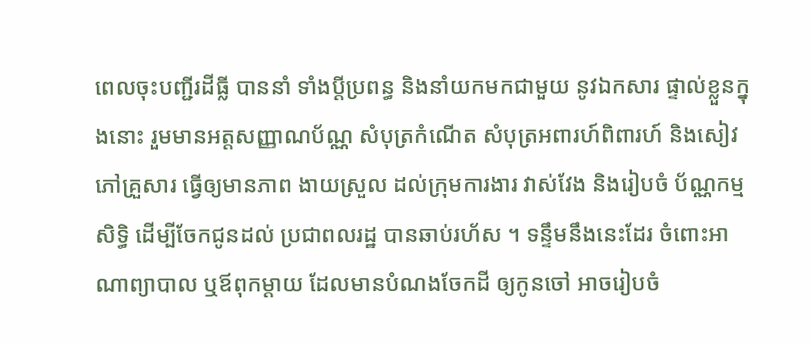ពេលចុះបញ្ជីរដីធ្លី បាននាំ ទាំងប្ដីប្រពន្ធ និងនាំយកមកជាមួយ នូវឯកសារ ផ្ទាល់ខ្លួនក្នុងនោះ រួមមានអត្តសញ្ញាណប័ណ្ណ សំបុត្រកំណើត សំបុត្រអពារហ៍ពិពារហ៍ និងសៀវភៅគ្រួសារ ធ្វើឲ្យមានភាព ងាយស្រួល ដល់ក្រុមការងារ វាស់វែង និងរៀបចំ ប័ណ្ណកម្មសិទ្ធិ ដើម្បីចែកជូនដល់ ប្រជាពលរដ្ឋ បានឆាប់រហ័ស ។ ទន្ទឹមនឹងនេះដែរ ចំពោះអាណាព្យាបាល ឬឪពុកម្ដាយ ដែលមានបំណងចែកដី ឲ្យកូនចៅ អាចរៀបចំ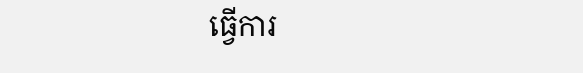ធ្វើការ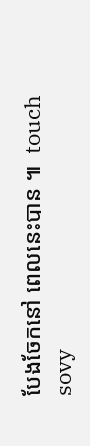បែងចែកនៅ ពេលនេះបាន ៕  touch sovy